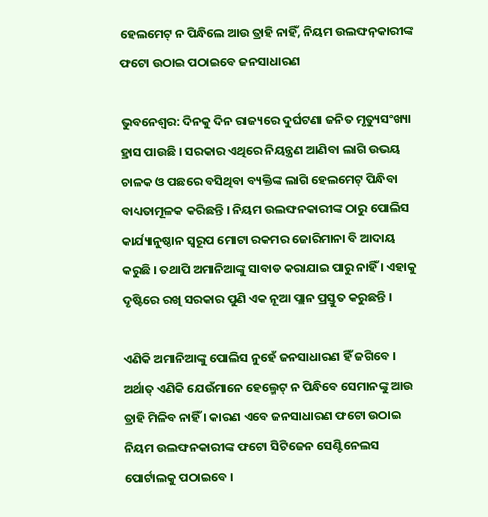ହେଲମେଟ୍ ନ ପିନ୍ଧିଲେ ଆଉ ତ୍ରାହି ନାହିଁ, ନିୟମ ଉଲଙ୍ଘନ଼କାରୀଙ୍କ ଫଟୋ ଉଠାଇ ପଠାଇବେ ଜନସାଧାରଣ

ଭୁବନେଶ୍ୱର: ଦିନକୁ ଦିନ ରାଜ୍ୟରେ ଦୁର୍ଘଟଣା ଜନିତ ମୃତ୍ୟୁସଂଖ୍ୟା ହ୍ରାସ ପାଉଛି । ସରକାର ଏଥିରେ ନିୟନ୍ତ୍ରଣ ଆଣିବା ଲାଗି ଉଭୟ ଚାଳକ ଓ ପଛରେ ବସିଥିବା ବ୍ୟକ୍ତିଙ୍କ ଲାଗି ହେଲମେଟ୍ ପିନ୍ଧିବା ବାଧ୍ୟତାମୂଳକ କରିଛନ୍ତି । ନିୟମ ଉଲଙ୍ଘନକାରୀଙ୍କ ଠାରୁ ପୋଲିସ କାର୍ଯ୍ୟାନୁଷ୍ଠାନ ସ୍ୱରୂପ ମୋଟା ରକମର ଜୋରିମାନା ବି ଆଦାୟ କରୁଛି । ତଥାପି ଅମାନିଆଙ୍କୁ ସାବାଡ କରାଯାଇ ପାରୁ ନାହିଁ । ଏହାକୁ ଦୃଷ୍ଟିରେ ରଖି ସରକାର ପୁଣି ଏକ ନୂଆ ପ୍ଲାନ ପ୍ରସ୍ତୁତ କରୁଛନ୍ତି ।

ଏଣିକି ଅମାନିଆଙ୍କୁ ପୋଲିସ ନୁହେଁ ଜନସାଧାରଣ ହିଁ ଜଗିବେ । ଅର୍ଥାତ୍ ଏଣିକି ଯେଉଁମାନେ ହେଲ୍ମେଟ୍ ନ ପିନ୍ଧିବେ ସେମାନଙ୍କୁ ଆଉ ତ୍ରାହି ମିଳିବ ନାହିଁ । କାରଣ ଏବେ ଜନସାଧାରଣ ଫଟୋ ଉଠାଇ ନିୟମ ଉଲଙ୍ଘନକାରୀଙ୍କ ଫଟୋ ସିଟିଜେନ ସେଣ୍ଟିନେଲସ ପୋର୍ଟାଲକୁ ପଠାଇବେ ।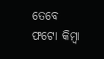ତେବେ ଫଟୋ କିମ୍ବା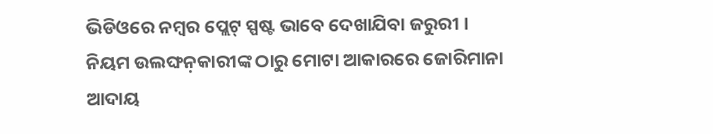ଭିଡିଓରେ ନମ୍ବର ପ୍ଲେଟ୍ ସ୍ପଷ୍ଟ ଭାବେ ଦେଖାଯିବା ଜରୁରୀ । ନିୟମ ଉଲଙ୍ଘନ଼କାରୀଙ୍କ ଠାରୁ ମୋଟା ଆକାରରେ ଜୋରିମାନା ଆଦାୟ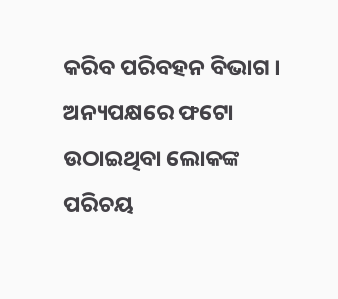କରିବ ପରିବହନ ବିଭାଗ । ଅନ୍ୟପକ୍ଷରେ ଫଟୋ ଉଠାଇଥିବା ଲୋକଙ୍କ ପରିଚୟ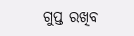ଗୁପ୍ତ ରଖିବ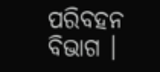ପରିବହନ ବିଭାଗ ।